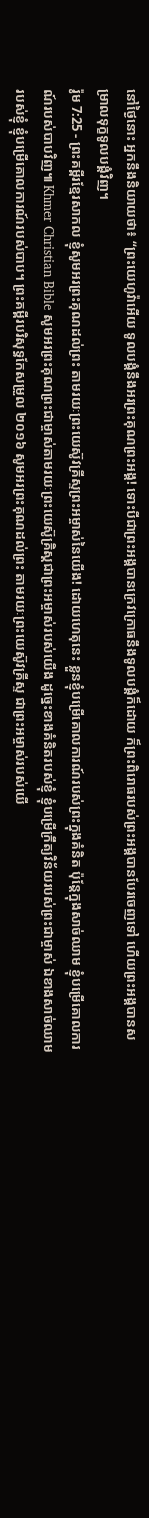នៅថ្ងៃនោះ អ្នកនឹងនិយាយថា៖ “ព្រះយេហូវ៉ាអើយ ទូលបង្គំនឹងអរព្រះគុណព្រះអង្គ! ទោះបីជាព្រះអង្គបានក្រេវក្រោធនឹងទូលបង្គំក៏ដោយ ក៏ព្រះពិរោធរបស់ព្រះអង្គបានបែរចេញទៅ ហើយព្រះអង្គបានសម្រាលទុក្ខទូលបង្គំវិញ។
រ៉ូម 7:25 - ព្រះគម្ពីរខ្មែរសាកល ខ្ញុំសូមអរព្រះគុណដល់ព្រះ តាមរយៈព្រះយេស៊ូវគ្រីស្ទព្រះអម្ចាស់នៃយើង! ដោយហេតុនេះ ខ្លួនខ្ញុំបម្រើគោលការណ៍របស់ព្រះក្នុងគំនិត ប៉ុន្តែក្នុងសាច់ឈាម ខ្ញុំបម្រើគោលការណ៍របស់បាបវិញ៕ Khmer Christian Bible សូមអរព្រះគុណព្រះជាម្ចាស់តាមរយៈព្រះយេស៊ូគ្រិស្ដជាព្រះអម្ចាស់របស់យើង ដូច្នេះខាងគំនិតរបស់ខ្ញុំ ខ្ញុំបម្រើក្រឹត្យវិន័យរបស់ព្រះជាម្ចាស់ ឯខាងសាច់ឈាមរបស់ខ្ញុំ ខ្ញុំបម្រើគោលការណ៍របស់បាប។ ព្រះគម្ពីរបរិសុទ្ធកែសម្រួល ២០១៦ សូមអរព្រះគុណដល់ព្រះ តាមរយៈព្រះយេស៊ូវគ្រីស្ទ ជាព្រះអម្ចាស់របស់យើ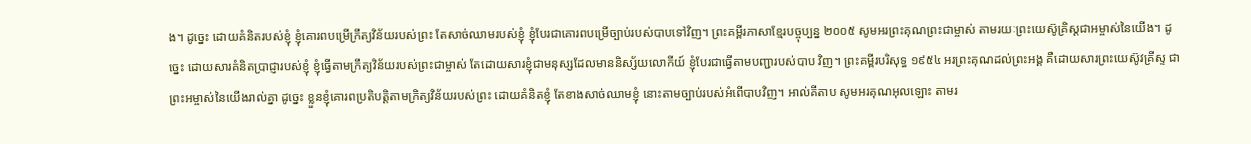ង។ ដូច្នេះ ដោយគំនិតរបស់ខ្ញុំ ខ្ញុំគោរពបម្រើក្រឹត្យវិន័យរបស់ព្រះ តែសាច់ឈាមរបស់ខ្ញុំ ខ្ញុំបែរជាគោរពបម្រើច្បាប់របស់បាបទៅវិញ។ ព្រះគម្ពីរភាសាខ្មែរបច្ចុប្បន្ន ២០០៥ សូមអរព្រះគុណព្រះជាម្ចាស់ តាមរយៈព្រះយេស៊ូគ្រិស្តជាអម្ចាស់នៃយើង។ ដូច្នេះ ដោយសារគំនិតប្រាជ្ញារបស់ខ្ញុំ ខ្ញុំធ្វើតាមក្រឹត្យវិន័យរបស់ព្រះជាម្ចាស់ តែដោយសារខ្ញុំជាមនុស្សដែលមាននិស្ស័យលោកីយ៍ ខ្ញុំបែរជាធ្វើតាមបញ្ជារបស់បាប វិញ។ ព្រះគម្ពីរបរិសុទ្ធ ១៩៥៤ អរព្រះគុណដល់ព្រះអង្គ គឺដោយសារព្រះយេស៊ូវគ្រីស្ទ ជាព្រះអម្ចាស់នៃយើងរាល់គ្នា ដូច្នេះ ខ្លួនខ្ញុំគោរពប្រតិបត្តិតាមក្រិត្យវិន័យរបស់ព្រះ ដោយគំនិតខ្ញុំ តែខាងសាច់ឈាមខ្ញុំ នោះតាមច្បាប់របស់អំពើបាបវិញ។ អាល់គីតាប សូមអរគុណអុលឡោះ តាមរ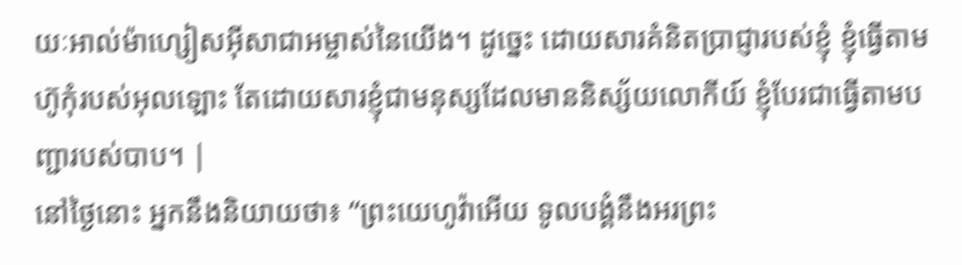យៈអាល់ម៉ាហ្សៀសអ៊ីសាជាអម្ចាស់នៃយើង។ ដូច្នេះ ដោយសារគំនិតប្រាជ្ញារបស់ខ្ញុំ ខ្ញុំធ្វើតាមហ៊ូកុំរបស់អុលឡោះ តែដោយសារខ្ញុំជាមនុស្សដែលមាននិស្ស័យលោកីយ៍ ខ្ញុំបែរជាធ្វើតាមបញ្ជារបស់បាប។ |
នៅថ្ងៃនោះ អ្នកនឹងនិយាយថា៖ “ព្រះយេហូវ៉ាអើយ ទូលបង្គំនឹងអរព្រះ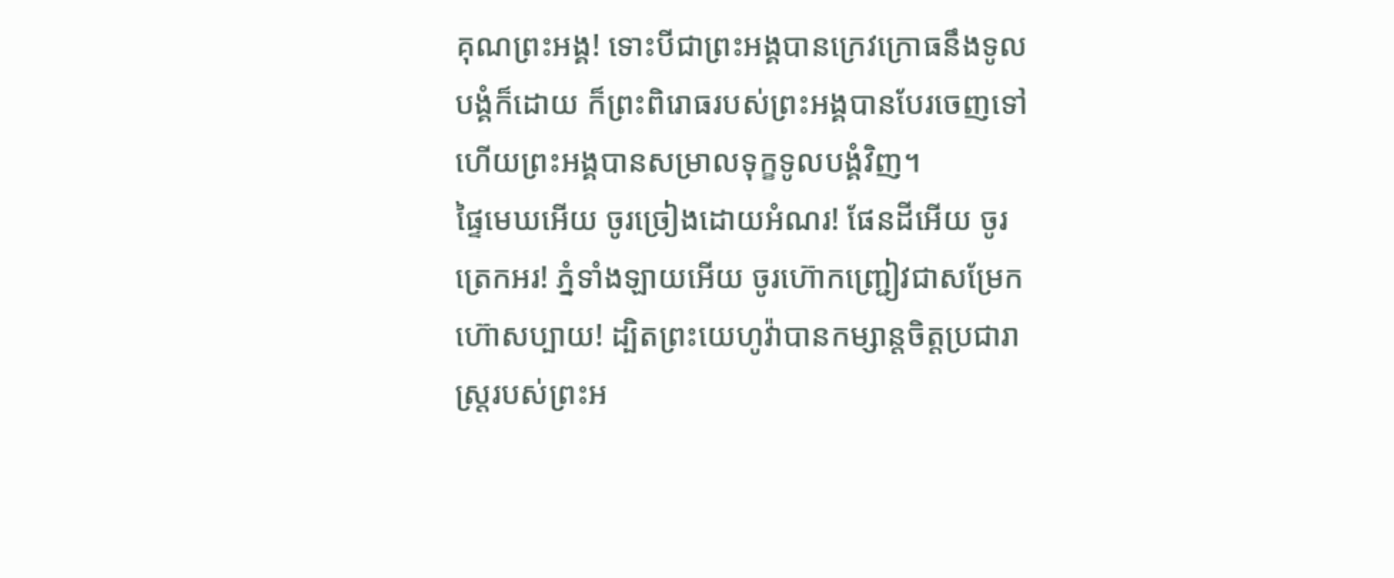គុណព្រះអង្គ! ទោះបីជាព្រះអង្គបានក្រេវក្រោធនឹងទូលបង្គំក៏ដោយ ក៏ព្រះពិរោធរបស់ព្រះអង្គបានបែរចេញទៅ ហើយព្រះអង្គបានសម្រាលទុក្ខទូលបង្គំវិញ។
ផ្ទៃមេឃអើយ ចូរច្រៀងដោយអំណរ! ផែនដីអើយ ចូរត្រេកអរ! ភ្នំទាំងឡាយអើយ ចូរហ៊ោកញ្ជ្រៀវជាសម្រែកហ៊ោសប្បាយ! ដ្បិតព្រះយេហូវ៉ាបានកម្សាន្តចិត្តប្រជារាស្ត្ររបស់ព្រះអ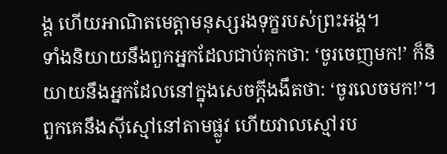ង្គ ហើយអាណិតមេត្តាមនុស្សរងទុក្ខរបស់ព្រះអង្គ។
ទាំងនិយាយនឹងពួកអ្នកដែលជាប់គុកថា: ‘ចូរចេញមក!’ ក៏និយាយនឹងអ្នកដែលនៅក្នុងសេចក្ដីងងឹតថា: ‘ចូរលេចមក!’។ ពួកគេនឹងស៊ីស្មៅនៅតាមផ្លូវ ហើយវាលស្មៅរប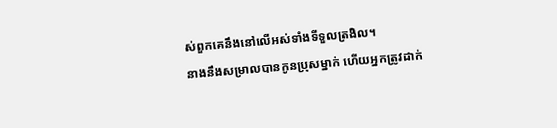ស់ពួកគេនឹងនៅលើអស់ទាំងទីទួលត្រងិល។
នាងនឹងសម្រាលបានកូនប្រុសម្នាក់ ហើយអ្នកត្រូវដាក់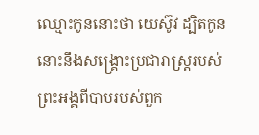ឈ្មោះកូននោះថា យេស៊ូវ ដ្បិតកូននោះនឹងសង្គ្រោះប្រជារាស្ត្ររបស់ព្រះអង្គពីបាបរបស់ពួក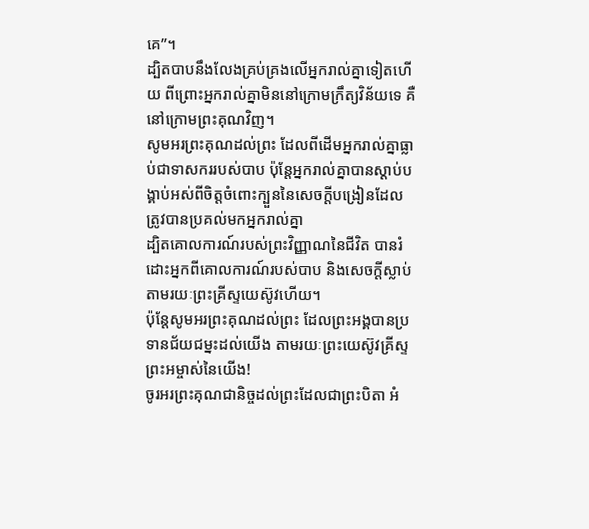គេ”។
ដ្បិតបាបនឹងលែងគ្រប់គ្រងលើអ្នករាល់គ្នាទៀតហើយ ពីព្រោះអ្នករាល់គ្នាមិននៅក្រោមក្រឹត្យវិន័យទេ គឺនៅក្រោមព្រះគុណវិញ។
សូមអរព្រះគុណដល់ព្រះ ដែលពីដើមអ្នករាល់គ្នាធ្លាប់ជាទាសកររបស់បាប ប៉ុន្តែអ្នករាល់គ្នាបានស្ដាប់បង្គាប់អស់ពីចិត្តចំពោះក្បួននៃសេចក្ដីបង្រៀនដែលត្រូវបានប្រគល់មកអ្នករាល់គ្នា
ដ្បិតគោលការណ៍របស់ព្រះវិញ្ញាណនៃជីវិត បានរំដោះអ្នកពីគោលការណ៍របស់បាប និងសេចក្ដីស្លាប់ តាមរយៈព្រះគ្រីស្ទយេស៊ូវហើយ។
ប៉ុន្តែសូមអរព្រះគុណដល់ព្រះ ដែលព្រះអង្គបានប្រទានជ័យជម្នះដល់យើង តាមរយៈព្រះយេស៊ូវគ្រីស្ទព្រះអម្ចាស់នៃយើង!
ចូរអរព្រះគុណជានិច្ចដល់ព្រះដែលជាព្រះបិតា អំ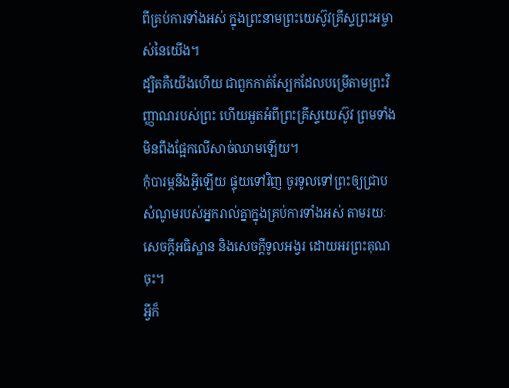ពីគ្រប់ការទាំងអស់ ក្នុងព្រះនាមព្រះយេស៊ូវគ្រីស្ទព្រះអម្ចាស់នៃយើង។
ដ្បិតគឺយើងហើយ ជាពួកកាត់ស្បែកដែលបម្រើតាមព្រះវិញ្ញាណរបស់ព្រះ ហើយអួតអំពីព្រះគ្រីស្ទយេស៊ូវ ព្រមទាំងមិនពឹងផ្អែកលើសាច់ឈាមឡើយ។
កុំបារម្ភនឹងអ្វីឡើយ ផ្ទុយទៅវិញ ចូរទូលទៅព្រះឲ្យជ្រាបសំណូមរបស់អ្នករាល់គ្នាក្នុងគ្រប់ការទាំងអស់ តាមរយៈសេចក្ដីអធិស្ឋាន និងសេចក្ដីទូលអង្វរ ដោយអរព្រះគុណចុះ។
អ្វីក៏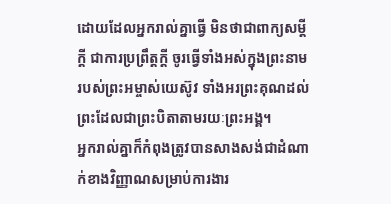ដោយដែលអ្នករាល់គ្នាធ្វើ មិនថាជាពាក្យសម្ដីក្ដី ជាការប្រព្រឹត្តក្ដី ចូរធ្វើទាំងអស់ក្នុងព្រះនាមរបស់ព្រះអម្ចាស់យេស៊ូវ ទាំងអរព្រះគុណដល់ព្រះដែលជាព្រះបិតាតាមរយៈព្រះអង្គ។
អ្នករាល់គ្នាក៏កំពុងត្រូវបានសាងសង់ជាដំណាក់ខាងវិញ្ញាណសម្រាប់ការងារ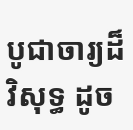បូជាចារ្យដ៏វិសុទ្ធ ដូច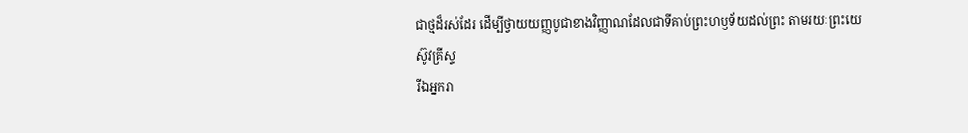ជាថ្មដ៏រស់ដែរ ដើម្បីថ្វាយយញ្ញបូជាខាងវិញ្ញាណដែលជាទីគាប់ព្រះហឫទ័យដល់ព្រះ តាមរយៈព្រះយេស៊ូវគ្រីស្ទ
រីឯអ្នករា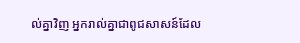ល់គ្នាវិញ អ្នករាល់គ្នាជាពូជសាសន៍ដែល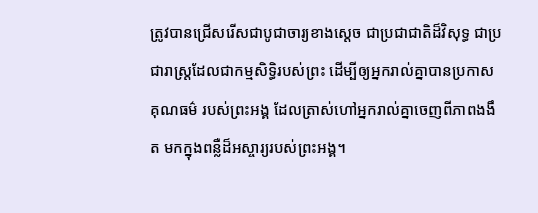ត្រូវបានជ្រើសរើសជាបូជាចារ្យខាងស្ដេច ជាប្រជាជាតិដ៏វិសុទ្ធ ជាប្រជារាស្ត្រដែលជាកម្មសិទ្ធិរបស់ព្រះ ដើម្បីឲ្យអ្នករាល់គ្នាបានប្រកាសគុណធម៌ របស់ព្រះអង្គ ដែលត្រាស់ហៅអ្នករាល់គ្នាចេញពីភាពងងឹត មកក្នុងពន្លឺដ៏អស្ចារ្យរបស់ព្រះអង្គ។